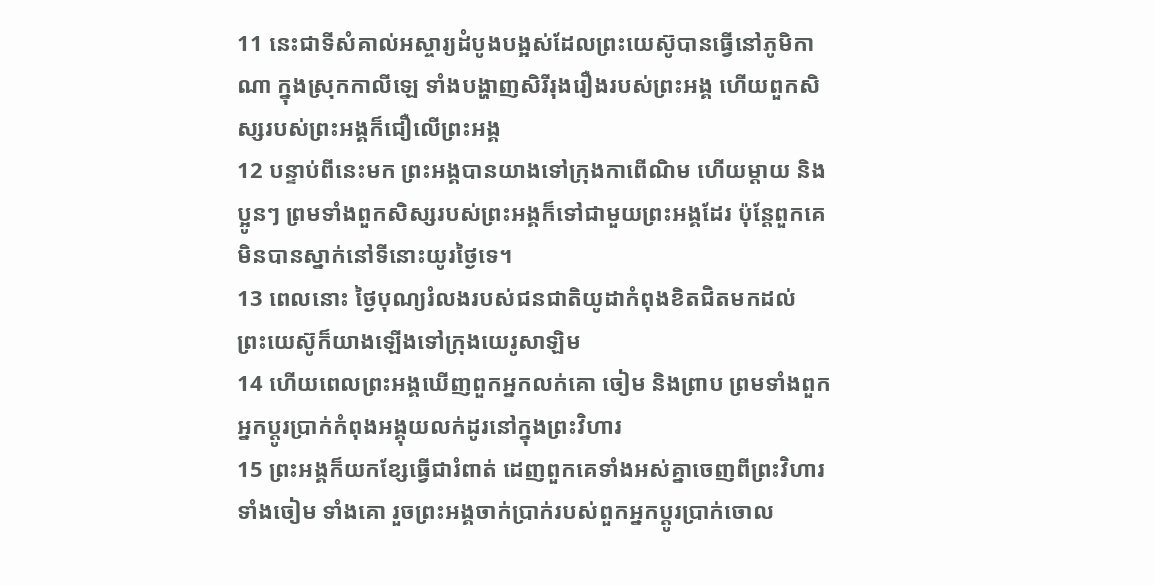11 នេះជាទីសំគាល់អស្ចារ្យដំបូងបង្អស់ដែលព្រះយេស៊ូបានធ្វើនៅភូមិកាណា ក្នុងស្រុកកាលីឡេ ទាំងបង្ហាញសិរីរុងរឿងរបស់ព្រះអង្គ ហើយពួកសិស្សរបស់ព្រះអង្គក៏ជឿលើព្រះអង្គ
12 បន្ទាប់ពីនេះមក ព្រះអង្គបានយាងទៅក្រុងកាពើណិម ហើយម្ដាយ និងប្អូនៗ ព្រមទាំងពួកសិស្សរបស់ព្រះអង្គក៏ទៅជាមួយព្រះអង្គដែរ ប៉ុន្ដែពួកគេមិនបានស្នាក់នៅទីនោះយូរថ្ងៃទេ។
13 ពេលនោះ ថ្ងៃបុណ្យរំលងរបស់ជនជាតិយូដាកំពុងខិតជិតមកដល់ ព្រះយេស៊ូក៏យាងឡើងទៅក្រុងយេរូសាឡិម
14 ហើយពេលព្រះអង្គឃើញពួកអ្នកលក់គោ ចៀម និងព្រាប ព្រមទាំងពួកអ្នកប្ដូរប្រាក់កំពុងអង្គុយលក់ដូរនៅក្នុងព្រះវិហារ
15 ព្រះអង្គក៏យកខ្សែធ្វើជារំពាត់ ដេញពួកគេទាំងអស់គ្នាចេញពីព្រះវិហារ ទាំងចៀម ទាំងគោ រួចព្រះអង្គចាក់ប្រាក់របស់ពួកអ្នកប្ដូរប្រាក់ចោល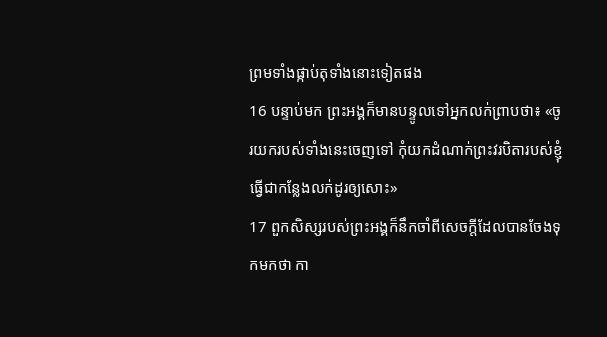ព្រមទាំងផ្កាប់តុទាំងនោះទៀតផង
16 បន្ទាប់មក ព្រះអង្គក៏មានបន្ទូលទៅអ្នកលក់ព្រាបថា៖ «ចូរយករបស់ទាំងនេះចេញទៅ កុំយកដំណាក់ព្រះវរបិតារបស់ខ្ញុំធ្វើជាកន្លែងលក់ដូរឲ្យសោះ»
17 ពួកសិស្សរបស់ព្រះអង្គក៏នឹកចាំពីសេចក្តីដែលបានចែងទុកមកថា កា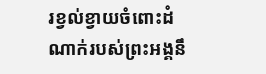រខ្វល់ខ្វាយចំពោះដំណាក់របស់ព្រះអង្គនឹ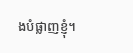ងបំផ្លាញខ្ញុំ។